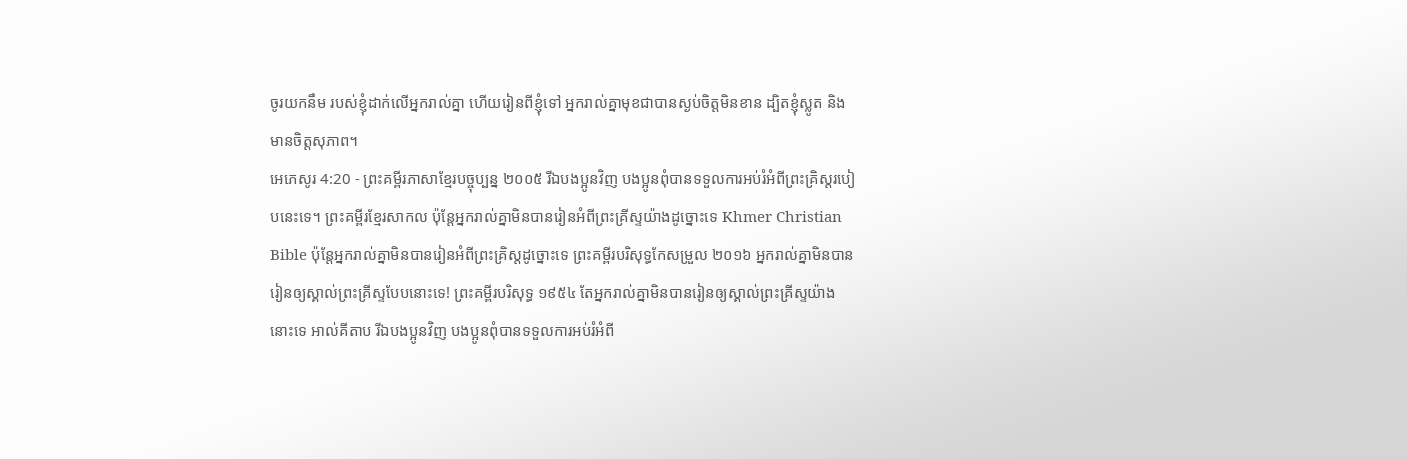ចូរយកនឹម របស់ខ្ញុំដាក់លើអ្នករាល់គ្នា ហើយរៀនពីខ្ញុំទៅ អ្នករាល់គ្នាមុខជាបានស្ងប់ចិត្តមិនខាន ដ្បិតខ្ញុំស្លូត និងមានចិត្តសុភាព។
អេភេសូរ 4:20 - ព្រះគម្ពីរភាសាខ្មែរបច្ចុប្បន្ន ២០០៥ រីឯបងប្អូនវិញ បងប្អូនពុំបានទទួលការអប់រំអំពីព្រះគ្រិស្តរបៀបនេះទេ។ ព្រះគម្ពីរខ្មែរសាកល ប៉ុន្តែអ្នករាល់គ្នាមិនបានរៀនអំពីព្រះគ្រីស្ទយ៉ាងដូច្នោះទេ Khmer Christian Bible ប៉ុន្តែអ្នករាល់គ្នាមិនបានរៀនអំពីព្រះគ្រិស្ដដូច្នោះទេ ព្រះគម្ពីរបរិសុទ្ធកែសម្រួល ២០១៦ អ្នករាល់គ្នាមិនបានរៀនឲ្យស្គាល់ព្រះគ្រីស្ទបែបនោះទេ! ព្រះគម្ពីរបរិសុទ្ធ ១៩៥៤ តែអ្នករាល់គ្នាមិនបានរៀនឲ្យស្គាល់ព្រះគ្រីស្ទយ៉ាងនោះទេ អាល់គីតាប រីឯបងប្អូនវិញ បងប្អូនពុំបានទទួលការអប់រំអំពី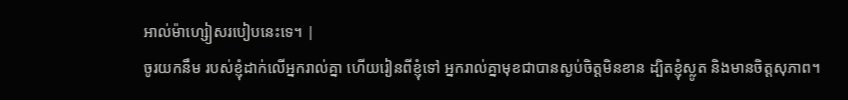អាល់ម៉ាហ្សៀសរបៀបនេះទេ។ |
ចូរយកនឹម របស់ខ្ញុំដាក់លើអ្នករាល់គ្នា ហើយរៀនពីខ្ញុំទៅ អ្នករាល់គ្នាមុខជាបានស្ងប់ចិត្តមិនខាន ដ្បិតខ្ញុំស្លូត និងមានចិត្តសុភាព។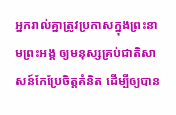អ្នករាល់គ្នាត្រូវប្រកាសក្នុងព្រះនាមព្រះអង្គ ឲ្យមនុស្សគ្រប់ជាតិសាសន៍កែប្រែចិត្តគំនិត ដើម្បីឲ្យបាន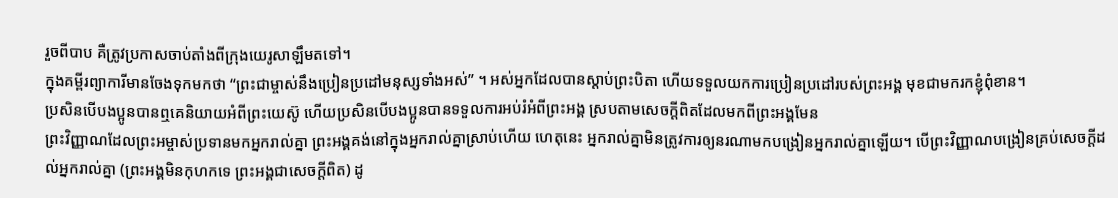រួចពីបាប គឺត្រូវប្រកាសចាប់តាំងពីក្រុងយេរូសាឡឹមតទៅ។
ក្នុងគម្ពីរព្យាការីមានចែងទុកមកថា “ព្រះជាម្ចាស់នឹងប្រៀនប្រដៅមនុស្សទាំងអស់” ។ អស់អ្នកដែលបានស្ដាប់ព្រះបិតា ហើយទទួលយកការប្រៀនប្រដៅរបស់ព្រះអង្គ មុខជាមករកខ្ញុំពុំខាន។
ប្រសិនបើបងប្អូនបានឮគេនិយាយអំពីព្រះយេស៊ូ ហើយប្រសិនបើបងប្អូនបានទទួលការអប់រំអំពីព្រះអង្គ ស្របតាមសេចក្ដីពិតដែលមកពីព្រះអង្គមែន
ព្រះវិញ្ញាណដែលព្រះអម្ចាស់ប្រទានមកអ្នករាល់គ្នា ព្រះអង្គគង់នៅក្នុងអ្នករាល់គ្នាស្រាប់ហើយ ហេតុនេះ អ្នករាល់គ្នាមិនត្រូវការឲ្យនរណាមកបង្រៀនអ្នករាល់គ្នាឡើយ។ បើព្រះវិញ្ញាណបង្រៀនគ្រប់សេចក្ដីដល់អ្នករាល់គ្នា (ព្រះអង្គមិនកុហកទេ ព្រះអង្គជាសេចក្ដីពិត) ដូ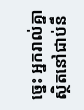ច្នេះ អ្នករាល់គ្នាស្ថិតនៅជាប់នឹ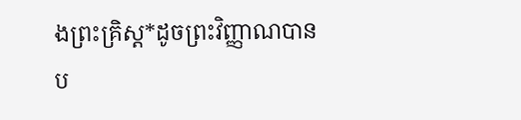ងព្រះគ្រិស្ត*ដូចព្រះវិញ្ញាណបានប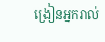ង្រៀនអ្នករាល់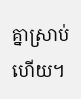គ្នាស្រាប់ហើយ។